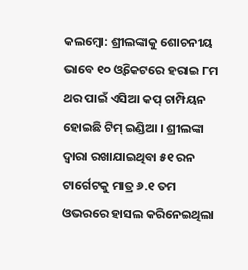କଲମ୍ବୋ: ଶ୍ରୀଲଙ୍କାକୁ ଶୋଚନୀୟ ଭାବେ ୧୦ ଓ୍ବିକେଟରେ ହରାଇ ୮ମ ଥର ପାଇଁ ଏସିଆ କପ୍ ଚାମ୍ପିୟନ ହୋଇଛି ଟିମ୍ ଇଣ୍ଡିଆ । ଶ୍ରୀଲଙ୍କା ଦ୍ବାରା ରଖାଯାଇଥିବା ୫୧ ରନ ଟାର୍ଗେଟକୁ ମାତ୍ର ୬.୧ ତମ ଓଭରରେ ହାସଲ କରିନେଇଥିଲା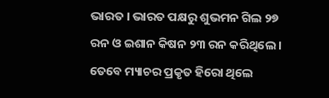ଭାରତ । ଭାରତ ପକ୍ଷରୁ ଶୁଭମନ ଗିଲ ୨୭ ରନ ଓ ଇଶାନ କିଷନ ୨୩ ରନ କରିଥିଲେ । ତେବେ ମ୍ୟାଚର ପ୍ରକୃତ ହିରୋ ଥିଲେ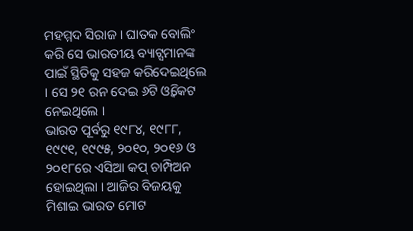ମହମ୍ମଦ ସିରାଜ । ଘାତକ ବୋଲିଂ କରି ସେ ଭାରତୀୟ ବ୍ୟାଟ୍ସମାନଙ୍କ ପାଇଁ ସ୍ଥିତିକୁ ସହଜ କରିଦେଇଥିଲେ । ସେ ୨୧ ରନ ଦେଇ ୬ଟି ଓ୍ବିକେଟ ନେଇଥିଲେ ।
ଭାରତ ପୂର୍ବରୁ ୧୯୮୪, ୧୯୮୮, ୧୯୯୧, ୧୯୯୫, ୨୦୧୦, ୨୦୧୬ ଓ ୨୦୧୮ରେ ଏସିଆ କପ୍ ଚାମ୍ପିଅନ ହୋଇଥିଲା । ଆଜିର ବିଜୟକୁ ମିଶାଇ ଭାରତ ମୋଟ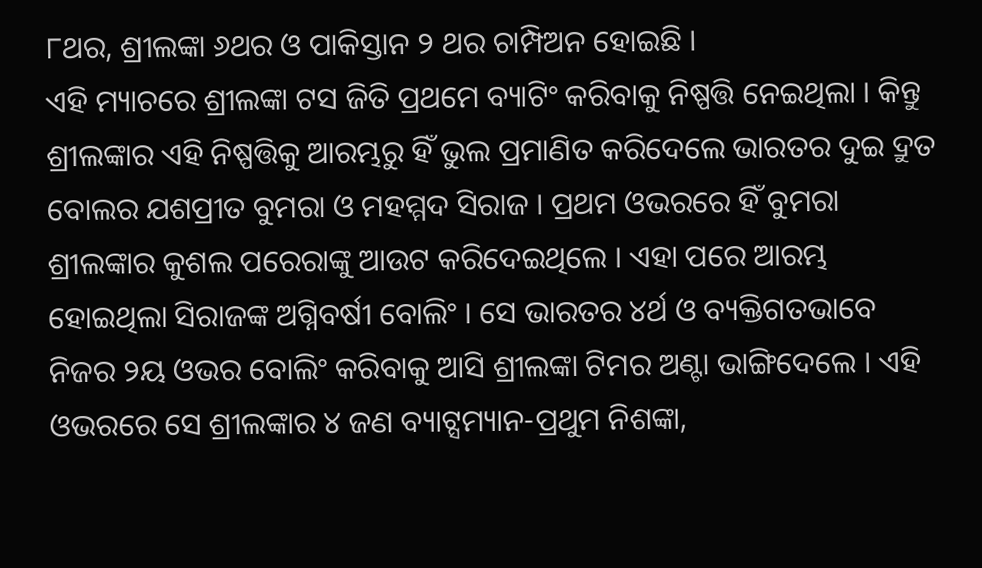୮ଥର, ଶ୍ରୀଲଙ୍କା ୬ଥର ଓ ପାକିସ୍ତାନ ୨ ଥର ଚାମ୍ପିଅନ ହୋଇଛି ।
ଏହି ମ୍ୟାଚରେ ଶ୍ରୀଲଙ୍କା ଟସ ଜିତି ପ୍ରଥମେ ବ୍ୟାଟିଂ କରିବାକୁ ନିଷ୍ପତ୍ତି ନେଇଥିଲା । କିନ୍ତୁ ଶ୍ରୀଲଙ୍କାର ଏହି ନିଷ୍ପତ୍ତିକୁ ଆରମ୍ଭରୁ ହିଁ ଭୁଲ ପ୍ରମାଣିତ କରିଦେଲେ ଭାରତର ଦୁଇ ଦ୍ରୁତ ବୋଲର ଯଶପ୍ରୀତ ବୁମରା ଓ ମହମ୍ମଦ ସିରାଜ । ପ୍ରଥମ ଓଭରରେ ହିଁ ବୁମରା ଶ୍ରୀଲଙ୍କାର କୁଶଲ ପରେରାଙ୍କୁ ଆଉଟ କରିଦେଇଥିଲେ । ଏହା ପରେ ଆରମ୍ଭ ହୋଇଥିଲା ସିରାଜଙ୍କ ଅଗ୍ନିବର୍ଷୀ ବୋଲିଂ । ସେ ଭାରତର ୪ର୍ଥ ଓ ବ୍ୟକ୍ତିଗତଭାବେ ନିଜର ୨ୟ ଓଭର ବୋଲିଂ କରିବାକୁ ଆସି ଶ୍ରୀଲଙ୍କା ଟିମର ଅଣ୍ଟା ଭାଙ୍ଗିଦେଲେ । ଏହି ଓଭରରେ ସେ ଶ୍ରୀଲଙ୍କାର ୪ ଜଣ ବ୍ୟାଟ୍ସମ୍ୟାନ-ପ୍ରଥୁମ ନିଶଙ୍କା,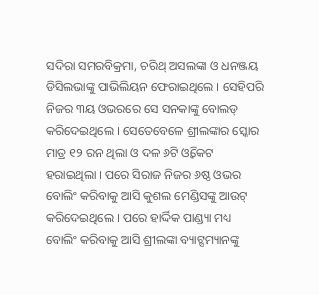ସଦିରା ସମରବିକ୍ରମା, ଚରିଥ୍ ଅସଲଙ୍କା ଓ ଧନଞ୍ଜୟ ଡିସିଲଭାଙ୍କୁ ପାଭିଲିୟନ ଫେରାଇଥିଲେ । ସେହିପରି ନିଜର ୩ୟ ଓଭରରେ ସେ ସନକାଙ୍କୁ ବୋଲଡ୍ କରିଦେଇଥିଲେ । ସେତେବେଳେ ଶ୍ରୀଲଙ୍କାର ସ୍କୋର ମାତ୍ର ୧୨ ରନ ଥିଲା ଓ ଦଳ ୬ଟି ଓ୍ବିକେଟ ହରାଇଥିଲା । ପରେ ସିରାଜ ନିଜର ୬ଷ୍ଠ ଓଭର ବୋଲିଂ କରିବାକୁ ଆସି କୁଶଲ ମେଣ୍ଡିସଙ୍କୁ ଆଉଟ୍ କରିଦେଇଥିଲେ । ପରେ ହାର୍ଦ୍ଦିକ ପାଣ୍ଡ୍ୟା ମଧ୍ୟ ବୋଲିଂ କରିବାକୁ ଆସି ଶ୍ରୀଲଙ୍କା ବ୍ୟାଟ୍ସମ୍ୟାନଙ୍କୁ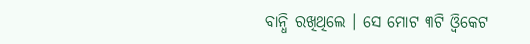ବାନ୍ଧି ରଖିଥିଲେ । ସେ ମୋଟ ୩ଟି ଓ୍ବିକେଟ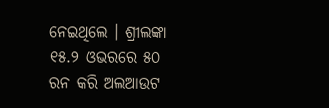ନେଇଥିଲେ । ଶ୍ରୀଲଙ୍କା ୧୫.୨ ଓଭରରେ ୫୦ ରନ କରି ଅଲଆଉଟ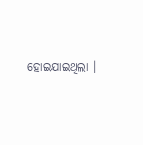ହୋଇଯାଇଥିଲା ।